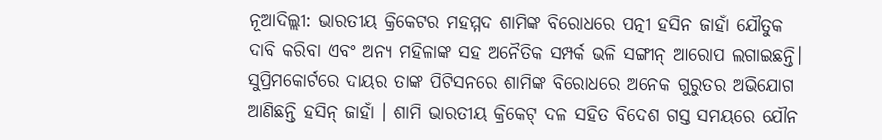ନୂଆଦିଲ୍ଲୀ: ଭାରତୀୟ କ୍ରିକେଟର ମହମ୍ମଦ ଶାମିଙ୍କ ବିରୋଧରେ ପତ୍ନୀ ହସିନ ଜାହାଁ ଯୌତୁକ ଦାବି କରିବା ଏବଂ ଅନ୍ୟ ମହିଳାଙ୍କ ସହ ଅନୈତିକ ସମ୍ପର୍କ ଭଳି ସଙ୍ଗୀନ୍ ଆରୋପ ଲଗାଇଛନ୍ତି।
ସୁପ୍ରିମକୋର୍ଟରେ ଦାୟର ତାଙ୍କ ପିଟିସନରେ ଶାମିଙ୍କ ବିରୋଧରେ ଅନେକ ଗୁରୁତର ଅଭିଯୋଗ ଆଣିଛନ୍ତି ହସିନ୍ ଜାହାଁ । ଶାମି ଭାରତୀୟ କ୍ରିକେଟ୍ ଦଳ ସହିତ ବିଦେଶ ଗସ୍ତ ସମୟରେ ଯୌନ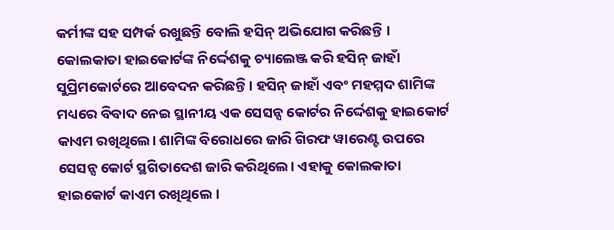କର୍ମୀଙ୍କ ସହ ସମ୍ପର୍କ ରଖୁଛନ୍ତି ବୋଲି ହସିନ୍ ଅଭିଯୋଗ କରିଛନ୍ତି ।
କୋଲକାତା ହାଇକୋର୍ଟଙ୍କ ନିର୍ଦ୍ଦେଶକୁ ଚ୍ୟାଲେଞ୍ଜ କରି ହସିନ୍ ଜାହାଁ ସୁପ୍ରିମକୋର୍ଟରେ ଆବେଦନ କରିଛନ୍ତି । ହସିନ୍ ଜାହାଁ ଏବଂ ମହମ୍ମଦ ଶାମିଙ୍କ ମଧ୍ୟରେ ବିବାଦ ନେଇ ସ୍ଥାନୀୟ ଏକ ସେସନ୍ସ କୋର୍ଟର ନିର୍ଦ୍ଦେଶକୁ ହାଇକୋର୍ଟ କାଏମ ରଖିଥିଲେ। ଶାମିଙ୍କ ବିରୋଧରେ ଜାରି ଗିରଫ ୱାରେଣ୍ଟ ଉପରେ ସେସନ୍ସ କୋର୍ଟ ସ୍ଥଗିତାଦେଶ ଜାରି କରିଥିଲେ। ଏହାକୁ କୋଲକାତା ହାଇକୋର୍ଟ କାଏମ ରଖିଥିଲେ ।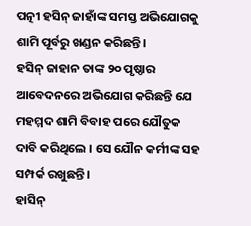ପତ୍ନୀ ହସିନ୍ ଜାହାଁଙ୍କ ସମସ୍ତ ଅଭିଯୋଗକୁ ଶାମି ପୂର୍ବରୁ ଖଣ୍ଡନ କରିଛନ୍ତି।
ହସିନ୍ ଜାହାନ ତାଙ୍କ ୨୦ ପୃଷ୍ଠାର ଆବେଦନରେ ଅଭିଯୋଗ କରିଛନ୍ତି ଯେ ମହମ୍ମଦ ଶାମି ବିବାହ ପରେ ଯୌତୁକ ଦାବି କରିଥିଲେ । ସେ ଯୌନ କର୍ମୀଙ୍କ ସହ ସମ୍ପର୍କ ରଖୁଛନ୍ତି।
ହାସିନ୍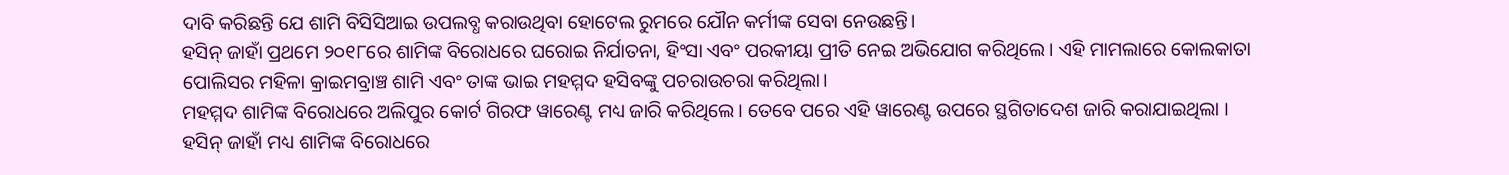ଦାବି କରିଛନ୍ତି ଯେ ଶାମି ବିସିସିଆଇ ଉପଲବ୍ଧ କରାଉଥିବା ହୋଟେଲ ରୁମରେ ଯୌନ କର୍ମୀଙ୍କ ସେବା ନେଉଛନ୍ତି।
ହସିନ୍ ଜାହାଁ ପ୍ରଥମେ ୨୦୧୮ରେ ଶାମିଙ୍କ ବିରୋଧରେ ଘରୋଇ ନିର୍ଯାତନା, ହିଂସା ଏବଂ ପରକୀୟା ପ୍ରୀତି ନେଇ ଅଭିଯୋଗ କରିଥିଲେ। ଏହି ମାମଲାରେ କୋଲକାତା ପୋଲିସର ମହିଳା କ୍ରାଇମବ୍ରାଞ୍ଚ ଶାମି ଏବଂ ତାଙ୍କ ଭାଇ ମହମ୍ମଦ ହସିବଙ୍କୁ ପଚରାଉଚରା କରିଥିଲା।
ମହମ୍ମଦ ଶାମିଙ୍କ ବିରୋଧରେ ଅଲିପୁର କୋର୍ଟ ଗିରଫ ୱାରେଣ୍ଟ ମଧ୍ୟ ଜାରି କରିଥିଲେ। ତେବେ ପରେ ଏହି ୱାରେଣ୍ଟ ଉପରେ ସ୍ଥଗିତାଦେଶ ଜାରି କରାଯାଇଥିଲା ।
ହସିନ୍ ଜାହାଁ ମଧ୍ୟ ଶାମିଙ୍କ ବିରୋଧରେ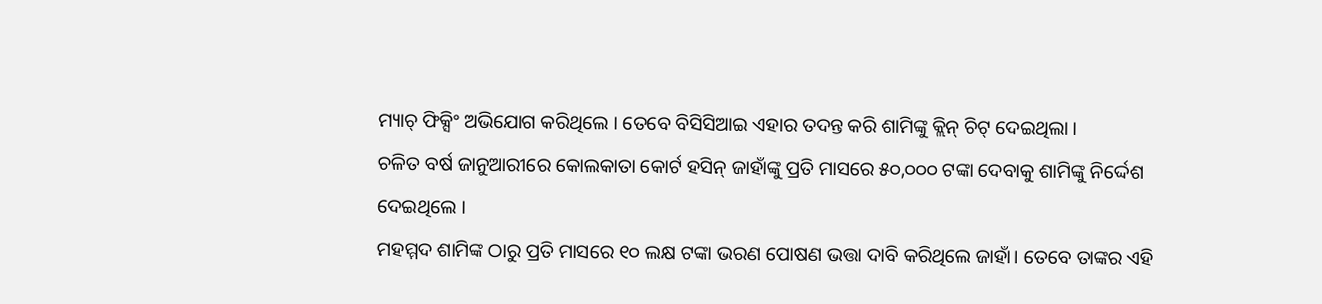ମ୍ୟାଚ୍ ଫିକ୍ସିଂ ଅଭିଯୋଗ କରିଥିଲେ । ତେବେ ବିସିସିଆଇ ଏହାର ତଦନ୍ତ କରି ଶାମିଙ୍କୁ କ୍ଲିନ୍ ଚିଟ୍ ଦେଇଥିଲା ।
ଚଳିତ ବର୍ଷ ଜାନୁଆରୀରେ କୋଲକାତା କୋର୍ଟ ହସିନ୍ ଜାହାଁଙ୍କୁ ପ୍ରତି ମାସରେ ୫୦,୦୦୦ ଟଙ୍କା ଦେବାକୁ ଶାମିଙ୍କୁ ନିର୍ଦ୍ଦେଶ ଦେଇଥିଲେ ।
ମହମ୍ମଦ ଶାମିଙ୍କ ଠାରୁ ପ୍ରତି ମାସରେ ୧୦ ଲକ୍ଷ ଟଙ୍କା ଭରଣ ପୋଷଣ ଭତ୍ତା ଦାବି କରିଥିଲେ ଜାହାଁ। ତେବେ ତାଙ୍କର ଏହି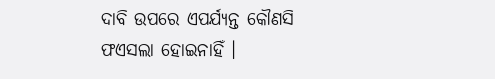ଦାବି ଉପରେ ଏପର୍ଯ୍ୟନ୍ତ କୌଣସି ଫଏସଲା ହୋଇନାହିଁ ।